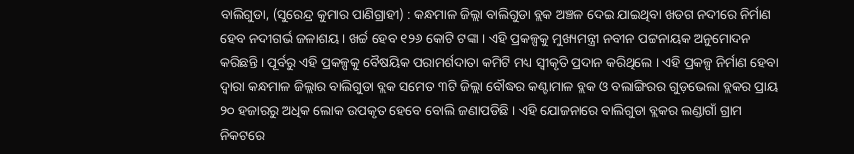ବାଲିଗୁଡା, (ସୁରେନ୍ଦ୍ର କୁମାର ପାଣିଗ୍ରାହୀ) : କନ୍ଧମାଳ ଜିଲ୍ଲା ବାଲିଗୁଡା ବ୍ଲକ ଅଞ୍ଚଳ ଦେଇ ଯାଇଥିବା ଖଡଗ ନଦୀରେ ନିର୍ମାଣ ହେବ ନଦୀଗର୍ଭ ଜଳାଶୟ । ଖର୍ଚ୍ଚ ହେବ ୧୨୬ କୋଟି ଟଙ୍କା । ଏହି ପ୍ରକଳ୍ପକୁ ମୁଖ୍ୟମନ୍ତ୍ରୀ ନବୀନ ପଟ୍ଟନାୟକ ଅନୁମୋଦନ କରିଛନ୍ତି । ପୂର୍ବରୁ ଏହି ପ୍ରକଳ୍ପକୁ ବୈଷୟିକ ପରାମର୍ଶଦାତା କମିଟି ମଧ୍ୟ ସ୍ୱୀକୃତି ପ୍ରଦାନ କରିଥିଲେ । ଏହି ପ୍ରକଳ୍ପ ନିର୍ମାଣ ହେବା ଦ୍ୱାରା କନ୍ଧମାଳ ଜିଲ୍ଲାର ବାଲିଗୁଡା ବ୍ଲକ ସମେତ ୩ଟି ଜିଲ୍ଲା ବୌଦ୍ଧର କଣ୍ଟାମାଳ ବ୍ଲକ ଓ ବଲାଙ୍ଗିରର ଗୁଡ଼ଭେଲା ବ୍ଲକର ପ୍ରାୟ ୨୦ ହଜାରରୁ ଅଧିକ ଲୋକ ଉପକୃତ ହେବେ ବୋଲି ଜଣାପଡିଛି । ଏହି ଯୋଜନାରେ ବାଲିଗୁଡା ବ୍ଲକର ଲଣ୍ଡାଗାଁ ଗ୍ରାମ ନିକଟରେ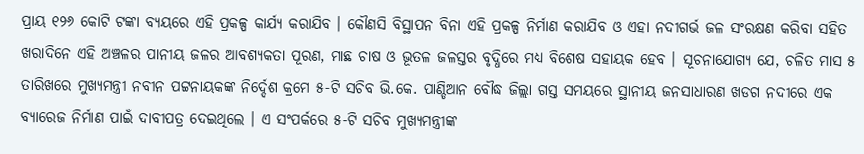ପ୍ରାୟ ୧୨୬ କୋଟି ଟଙ୍କା ବ୍ୟୟରେ ଏହି ପ୍ରକଳ୍ପ କାର୍ଯ୍ୟ କରାଯିବ । କୌଣସି ବିସ୍ଥାପନ ବିନା ଏହି ପ୍ରକଳ୍ପ ନିର୍ମାଣ କରାଯିବ ଓ ଏହା ନଦୀଗର୍ଭ ଜଳ ସଂରକ୍ଷଣ କରିବା ସହିତ ଖରାଦିନେ ଏହି ଅଞ୍ଚଳର ପାନୀୟ ଜଳର ଆବଶ୍ୟକତା ପୂରଣ, ମାଛ ଚାଷ ଓ ଭୂତଳ ଜଳସ୍ତର ବୃଦ୍ଧିରେ ମଧ୍ୟ ବିଶେଷ ସହାୟକ ହେବ । ସୂଚନାଯୋଗ୍ୟ ଯେ, ଚଳିତ ମାସ ୫ ତାରିଖରେ ମୁଖ୍ୟମନ୍ତ୍ରୀ ନବୀନ ପଟ୍ଟନାୟକଙ୍କ ନିର୍ଦ୍ଦେଶ କ୍ରମେ ୫-ଟି ସଚିବ ଭି.କେ. ପାଣ୍ଡିଆନ ବୌଦ୍ଧ ଜିଲ୍ଲା ଗସ୍ତ ସମୟରେ ସ୍ଥାନୀୟ ଜନସାଧାରଣ ଖଡଗ ନଦୀରେ ଏକ ବ୍ୟାରେଜ ନିର୍ମାଣ ପାଇଁ ଦାବୀପତ୍ର ଦେଇଥିଲେ । ଏ ସଂପର୍କରେ ୫-ଟି ସଚିବ ମୁଖ୍ୟମନ୍ତ୍ରୀଙ୍କ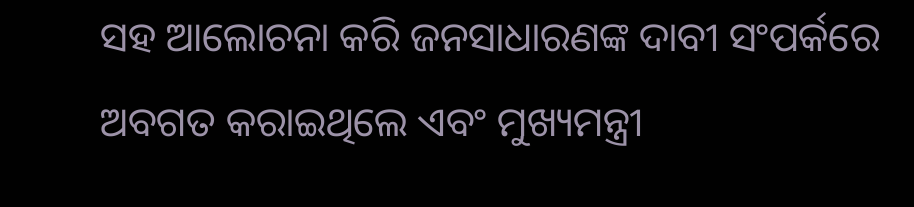ସହ ଆଲୋଚନା କରି ଜନସାଧାରଣଙ୍କ ଦାବୀ ସଂପର୍କରେ ଅବଗତ କରାଇଥିଲେ ଏବଂ ମୁଖ୍ୟମନ୍ତ୍ରୀ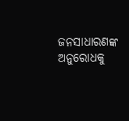ଜନସାଧାରଣଙ୍କ ଅନୁରୋଧକୁ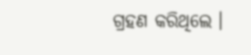ଗ୍ରହଣ କରିଥିଲେ ।